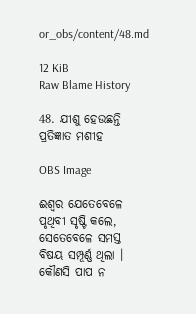or_obs/content/48.md

12 KiB
Raw Blame History

48. ଯୀଶୁ ହେଉଛନ୍ତି ପ୍ରତିଜ୍ଞାତ ମଶୀହ

OBS Image

ଈଶ୍ବର ଯେତେବେଳେ ପୃଥିବୀ ସୃଷ୍ଟି କଲେ, ସେତେବେଳେ ସମସ୍ତ ବିଷୟ ସମ୍ପୂର୍ଣ୍ଣ ଥିଲା । କୌଣସି ପାପ ନ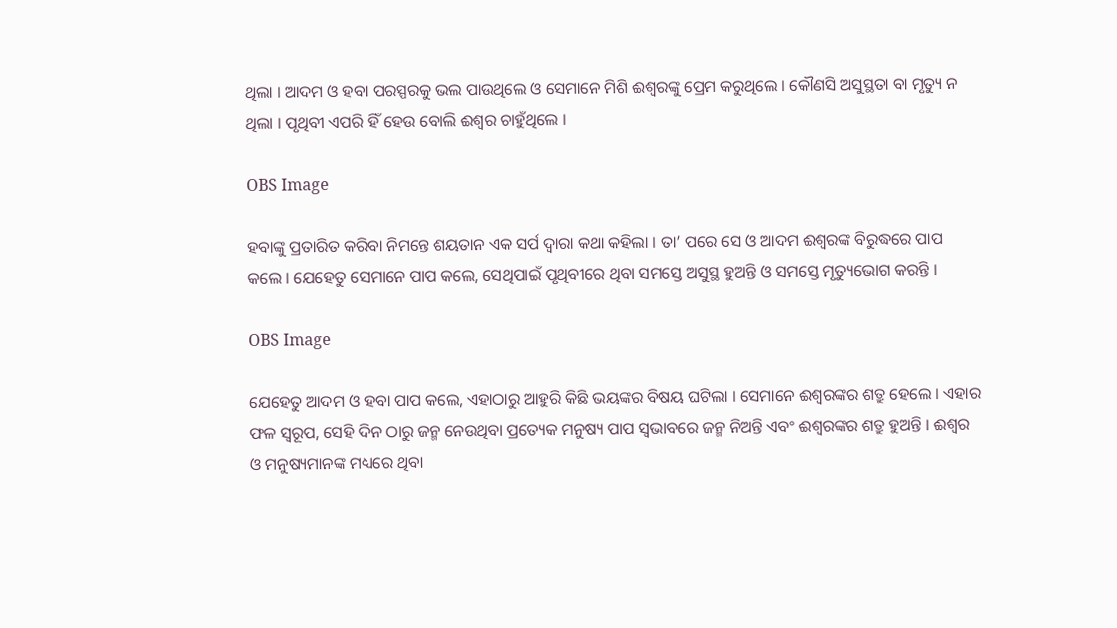ଥିଲା । ଆଦମ ଓ ହବା ପରସ୍ପରକୁ ଭଲ ପାଉଥିଲେ ଓ ସେମାନେ ମିଶି ଈଶ୍ବରଙ୍କୁ ପ୍ରେମ କରୁଥିଲେ । କୌଣସି ଅସୁସ୍ଥତା ବା ମୃତ୍ୟୁ ନ ଥିଲା । ପୃଥିବୀ ଏପରି ହିଁ ହେଉ ବୋଲି ଈଶ୍ବର ଚାହୁଁଥିଲେ ।

OBS Image

ହବାଙ୍କୁ ପ୍ରତାରିତ କରିବା ନିମନ୍ତେ ଶୟତାନ ଏକ ସର୍ପ ଦ୍ବାରା କଥା କହିଲା । ତା’ ପରେ ସେ ଓ ଆଦମ ଈଶ୍ବରଙ୍କ ବିରୁଦ୍ଧରେ ପାପ କଲେ । ଯେହେତୁ ସେମାନେ ପାପ କଲେ, ସେଥିପାଇଁ ପୃଥିବୀରେ ଥିବା ସମସ୍ତେ ଅସୁସ୍ଥ ହୁଅନ୍ତି ଓ ସମସ୍ତେ ମୃତ୍ୟୁଭୋଗ କରନ୍ତି ।

OBS Image

ଯେହେତୁ ଆଦମ ଓ ହବା ପାପ କଲେ, ଏହାଠାରୁ ଆହୁରି କିଛି ଭୟଙ୍କର ବିଷୟ ଘଟିଲା । ସେମାନେ ଈଶ୍ବରଙ୍କର ଶତ୍ରୁ ହେଲେ । ଏହାର ଫଳ ସ୍ବରୂପ, ସେହି ଦିନ ଠାରୁ ଜନ୍ମ ନେଉଥିବା ପ୍ରତ୍ୟେକ ମନୁଷ୍ୟ ପାପ ସ୍ବଭାବରେ ଜନ୍ମ ନିଅନ୍ତି ଏବଂ ଈଶ୍ବରଙ୍କର ଶତ୍ରୁ ହୁଅନ୍ତି । ଈଶ୍ବର ଓ ମନୁଷ୍ୟମାନଙ୍କ ମଧ୍ୟରେ ଥିବା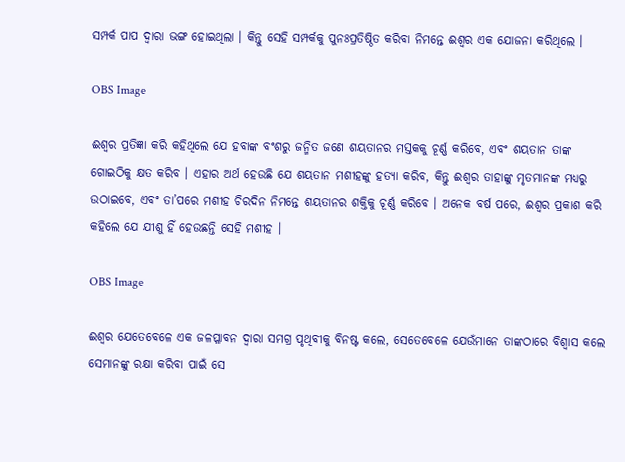ସମ୍ପର୍କ ପାପ ଦ୍ବାରା ଭଙ୍ଗ ହୋଇଥିଲା । କିନ୍ତୁ ସେହି ସମ୍ପର୍କକୁ ପୁନଃପ୍ରତିଷ୍ଠିତ କରିବା ନିମନ୍ତେ ଈଶ୍ବର ଏକ ଯୋଜନା କରିଥିଲେ ।

OBS Image

ଈଶ୍ବର ପ୍ରତିଜ୍ଞା କରି କହିଥିଲେ ଯେ ହବାଙ୍କ ବଂଶରୁ ଜନ୍ମିତ ଜଣେ ଶୟତାନର ମସ୍ତକକୁ ଚୂର୍ଣ୍ଣ କରିବେ, ଏବଂ ଶୟତାନ ତାଙ୍କ ଗୋଇଠିକୁ କ୍ଷତ କରିବ । ଏହାର ଅର୍ଥ ହେଉଛି ଯେ ଶୟତାନ ମଶୀହଙ୍କୁ ହତ୍ୟା କରିବ, କିନ୍ତୁ ଈଶ୍ବର ତାହାଙ୍କୁ ମୃତମାନଙ୍କ ମଧ୍ୟରୁ ଉଠାଇବେ, ଏବଂ ତା’ପରେ ମଶୀହ ଚିରଦିନ ନିମନ୍ତେ ଶୟତାନର ଶକ୍ତିକୁ ଚୂର୍ଣ୍ଣ କରିବେ । ଅନେକ ବର୍ଷ ପରେ, ଈଶ୍ବର ପ୍ରକାଶ କରି କହିଲେ ଯେ ଯୀଶୁ ହିଁ ହେଉଛନ୍ତି ସେହି ମଶୀହ ।

OBS Image

ଈଶ୍ବର ଯେତେବେଳେ ଏକ ଜଳପ୍ଳାବନ ଦ୍ବାରା ସମଗ୍ର ପୃଥିବୀକୁ ବିନଷ୍ଟ କଲେ, ସେତେବେଳେ ଯେଉଁମାନେ ତାଙ୍କଠାରେ ବିଶ୍ବାସ କଲେ ସେମାନଙ୍କୁ ରକ୍ଷା କରିବା ପାଇଁ ସେ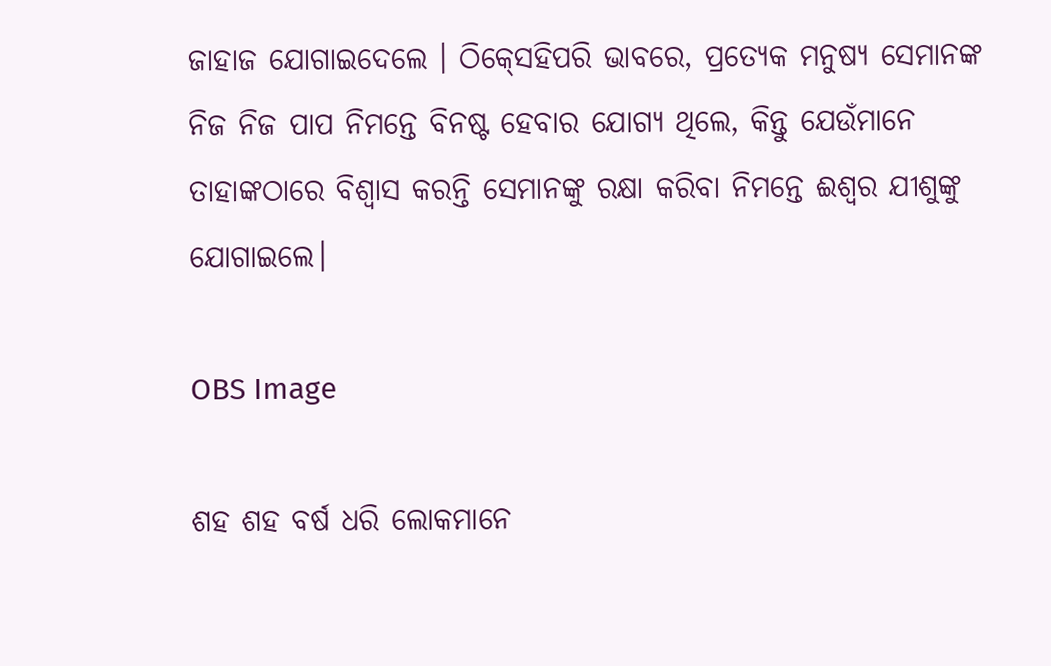ଜାହାଜ ଯୋଗାଇଦେଲେ । ଠିକ୍‍ସେହିପରି ଭାବରେ, ପ୍ରତ୍ୟେକ ମନୁଷ୍ୟ ସେମାନଙ୍କ ନିଜ ନିଜ ପାପ ନିମନ୍ତେ ବିନଷ୍ଟ ହେବାର ଯୋଗ୍ୟ ଥିଲେ, କିନ୍ତୁ ଯେଉଁମାନେ ତାହାଙ୍କଠାରେ ବିଶ୍ବାସ କରନ୍ତି ସେମାନଙ୍କୁ ରକ୍ଷା କରିବା ନିମନ୍ତେ ଈଶ୍ବର ଯୀଶୁଙ୍କୁ ଯୋଗାଇଲେ।

OBS Image

ଶହ ଶହ ବର୍ଷ ଧରି ଲୋକମାନେ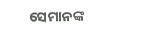ସେମାନଙ୍କ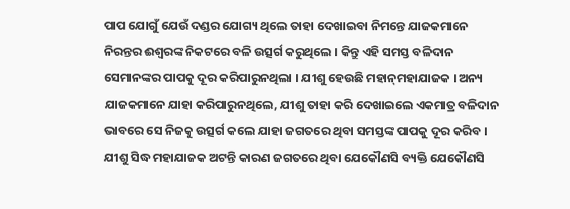ପାପ ଯୋଗୁଁ ଯେଉଁ ଦଣ୍ଡର ଯୋଗ୍ୟ ଥିଲେ ତାହା ଦେଖାଇବା ନିମନ୍ତେ ଯାଜକମାନେ ନିରନ୍ତର ଈଶ୍ବରଙ୍କ ନିକଟରେ ବଳି ଉତ୍ସର୍ଗ କରୁଥିଲେ । କିନ୍ତୁ ଏହି ସମସ୍ତ ବଳିଦାନ ସେମାନଙ୍କର ପାପକୁ ଦୂର କରିପାରୁନଥିଲା । ଯୀଶୁ ହେଉଛି ମହାନ୍‍ମହାଯାଜକ । ଅନ୍ୟ ଯାଜକମାନେ ଯାହା କରିପାରୁନଥିଲେ, ଯୀଶୁ ତାହା କରି ଦେଖାଇଲେ ଏକମାତ୍ର ବଳିଦାନ ଭାବରେ ସେ ନିଜକୁ ଉତ୍ସର୍ଗ କଲେ ଯାହା ଜଗତରେ ଥିବା ସମସ୍ତଙ୍କ ପାପକୁ ଦୂର କରିବ । ଯୀଶୁ ସିଦ୍ଧ ମହାଯାଜକ ଅଟନ୍ତି କାରଣ ଜଗତରେ ଥିବା ଯେକୌଣସି ବ୍ୟକ୍ତି ଯେକୌଣସି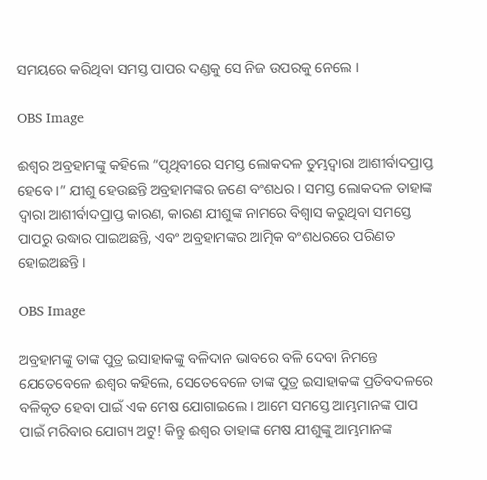ସମୟରେ କରିଥିବା ସମସ୍ତ ପାପର ଦଣ୍ଡକୁ ସେ ନିଜ ଉପରକୁ ନେଲେ ।

OBS Image

ଈଶ୍ବର ଅବ୍ରହାମଙ୍କୁ କହିଲେ “ପୃଥିବୀରେ ସମସ୍ତ ଲୋକଦଳ ତୁମ୍ଭଦ୍ବାରା ଆଶୀର୍ବାଦପ୍ରାପ୍ତ ହେବେ ।” ଯୀଶୁ ହେଉଛନ୍ତି ଅବ୍ରହାମଙ୍କର ଜଣେ ବଂଶଧର । ସମସ୍ତ ଲୋକଦଳ ତାହାଙ୍କ ଦ୍ବାରା ଆଶୀର୍ବାଦପ୍ରାପ୍ତ କାରଣ, କାରଣ ଯୀଶୁଙ୍କ ନାମରେ ବିଶ୍ବାସ କରୁଥିବା ସମସ୍ତେ ପାପରୁ ଉଦ୍ଧାର ପାଇଅଛନ୍ତି, ଏବଂ ଅବ୍ରହାମଙ୍କର ଆତ୍ମିକ ବଂଶଧରରେ ପରିଣତ ହୋଇଅଛନ୍ତି ।

OBS Image

ଅବ୍ରହାମଙ୍କୁ ତାଙ୍କ ପୁତ୍ର ଇସାହାକଙ୍କୁ ବଳିଦାନ ଭାବରେ ବଳି ଦେବା ନିମନ୍ତେ ଯେତେବେଳେ ଈଶ୍ବର କହିଲେ, ସେତେବେଳେ ତାଙ୍କ ପୁତ୍ର ଇସାହାକଙ୍କ ପ୍ରତିବଦଳରେ ବଳିକୃତ ହେବା ପାଇଁ ଏକ ମେଷ ଯୋଗାଇଲେ । ଆମେ ସମସ୍ତେ ଆମ୍ଭମାନଙ୍କ ପାପ ପାଇଁ ମରିବାର ଯୋଗ୍ୟ ଅଟୁ! କିନ୍ତୁ ଈଶ୍ବର ତାହାଙ୍କ ମେଷ ଯୀଶୁଙ୍କୁ ଆମ୍ଭମାନଙ୍କ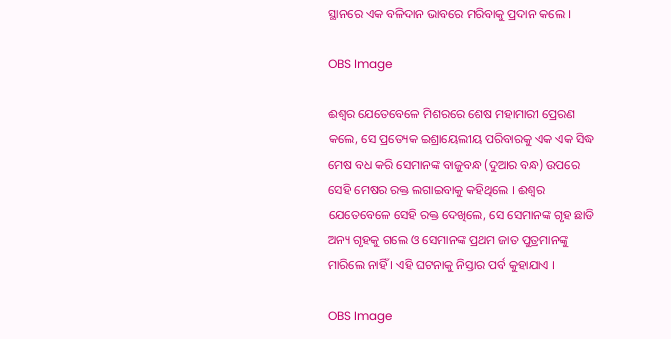ସ୍ଥାନରେ ଏକ ବଳିଦାନ ଭାବରେ ମରିବାକୁ ପ୍ରଦାନ କଲେ ।

OBS Image

ଈଶ୍ବର ଯେତେବେଳେ ମିଶରରେ ଶେଷ ମହାମାରୀ ପ୍ରେରଣ କଲେ, ସେ ପ୍ରତ୍ୟେକ ଇଶ୍ରାୟେଲୀୟ ପରିବାରକୁ ଏକ ଏକ ସିଦ୍ଧ ମେଷ ବଧ କରି ସେମାନଙ୍କ ବାଜୁବନ୍ଧ (ଦୁଆର ବନ୍ଧ) ଉପରେ ସେହି ମେଷର ରକ୍ତ ଲଗାଇବାକୁ କହିଥିଲେ । ଈଶ୍ବର ଯେତେବେଳେ ସେହି ରକ୍ତ ଦେଖିଲେ, ସେ ସେମାନଙ୍କ ଗୃହ ଛାଡି ଅନ୍ୟ ଗୃହକୁ ଗଲେ ଓ ସେମାନଙ୍କ ପ୍ରଥମ ଜାତ ପୁତ୍ରମାନଙ୍କୁ ମାରିଲେ ନାହିଁ । ଏହି ଘଟନାକୁ ନିସ୍ତାର ପର୍ବ କୁହାଯାଏ ।

OBS Image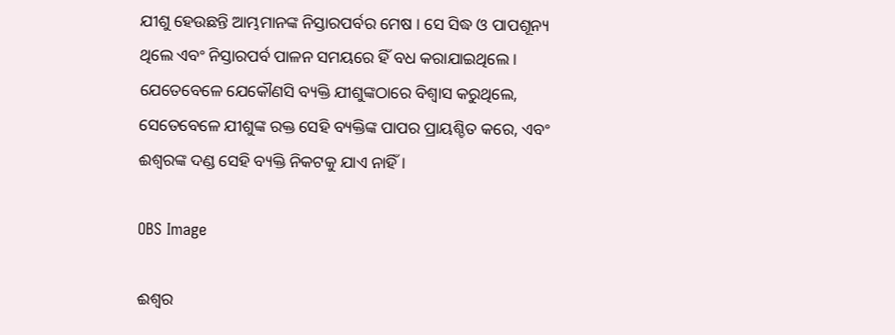ଯୀଶୁ ହେଉଛନ୍ତି ଆମ୍ଭମାନଙ୍କ ନିସ୍ତାରପର୍ବର ମେଷ । ସେ ସିଦ୍ଧ ଓ ପାପଶୂନ୍ୟ ଥିଲେ ଏବଂ ନିସ୍ତାରପର୍ବ ପାଳନ ସମୟରେ ହିଁ ବଧ କରାଯାଇଥିଲେ । ଯେତେବେଳେ ଯେକୌଣସି ବ୍ୟକ୍ତି ଯୀଶୁଙ୍କଠାରେ ବିଶ୍ବାସ କରୁଥିଲେ, ସେତେବେଳେ ଯୀଶୁଙ୍କ ରକ୍ତ ସେହି ବ୍ୟକ୍ତିଙ୍କ ପାପର ପ୍ରାୟଶ୍ଚିତ କରେ, ଏବଂ ଈଶ୍ବରଙ୍କ ଦଣ୍ଡ ସେହି ବ୍ୟକ୍ତି ନିକଟକୁ ଯାଏ ନାହିଁ ।

OBS Image

ଈଶ୍ବର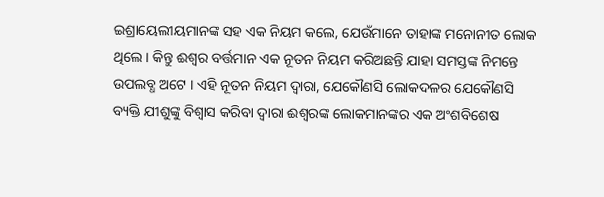ଇଶ୍ରାୟେଲୀୟମାନଙ୍କ ସହ ଏକ ନିୟମ କଲେ, ଯେଉଁମାନେ ତାହାଙ୍କ ମନୋନୀତ ଲୋକ ଥିଲେ । କିନ୍ତୁ ଈଶ୍ବର ବର୍ତ୍ତମାନ ଏକ ନୂତନ ନିୟମ କରିଅଛନ୍ତି ଯାହା ସମସ୍ତଙ୍କ ନିମନ୍ତେ ଉପଲବ୍ଧ ଅଟେ । ଏହି ନୂତନ ନିୟମ ଦ୍ବାରା, ଯେକୌଣସି ଲୋକଦଳର ଯେକୌଣସି ବ୍ୟକ୍ତି ଯୀଶୁଙ୍କୁ ବିଶ୍ବାସ କରିବା ଦ୍ବାରା ଈଶ୍ବରଙ୍କ ଲୋକମାନଙ୍କର ଏକ ଅଂଶବିଶେଷ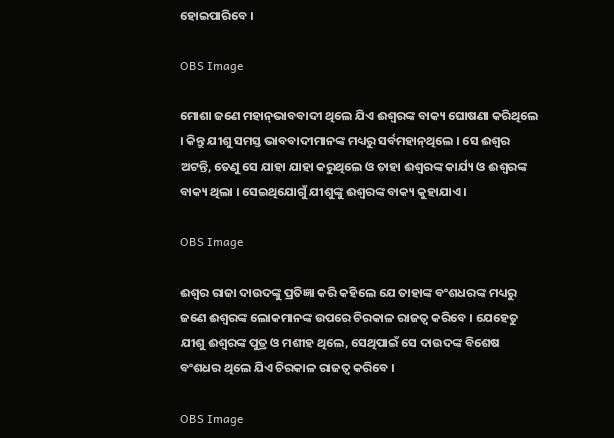ହୋଇପାରିବେ ।

OBS Image

ମୋଶା ଜଣେ ମହାନ୍‍ଭାବବାଦୀ ଥିଲେ ଯିଏ ଈଶ୍ବରଙ୍କ ବାକ୍ୟ ଘୋଷଣା କରିଥିଲେ । କିନ୍ତୁ ଯୀଶୁ ସମସ୍ତ ଭାବବାଦୀମାନଙ୍କ ମଧ୍ୟରୁ ସର୍ବମହାନ୍‍ଥିଲେ । ସେ ଈଶ୍ବର ଅଟନ୍ତି, ତେଣୁ ସେ ଯାହା ଯାହା କରୁଥିଲେ ଓ ତାହା ଈଶ୍ବରଙ୍କ କାର୍ଯ୍ୟ ଓ ଈଶ୍ବରଙ୍କ ବାକ୍ୟ ଥିଲା । ସେଇଥିଯୋଗୁଁ ଯୀଶୁଙ୍କୁ ଈଶ୍ବରଙ୍କ ବାକ୍ୟ କୁହାଯାଏ ।

OBS Image

ଈଶ୍ବର ରାଜା ଦାଉଦଙ୍କୁ ପ୍ରତିଜ୍ଞା କରି କହିଲେ ଯେ ତାହାଙ୍କ ବଂଶଧରଙ୍କ ମଧ୍ୟରୁ ଜଣେ ଈଶ୍ବରଙ୍କ ଲୋକମାନଙ୍କ ଉପରେ ଚିରକାଳ ରାଜତ୍ବ କରିବେ । ଯେହେତୁ ଯୀଶୁ ଈଶ୍ବରଙ୍କ ପୁତ୍ର ଓ ମଶୀହ ଥିଲେ, ସେଥିପାଇଁ ସେ ଦାଉଦଙ୍କ ବିଶେଷ ବଂଶଧର ଥିଲେ ଯିଏ ଚିରକାଳ ରାଜତ୍ବ କରିବେ ।

OBS Image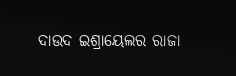ଦାଉଦ ଇଶ୍ରାୟେଲର ରାଜା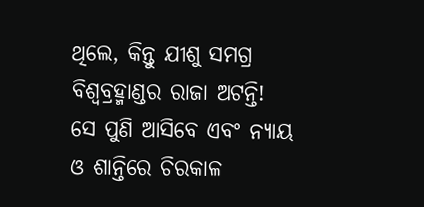ଥିଲେ, କିନ୍ତୁ ଯୀଶୁ ସମଗ୍ର ବିଶ୍ବବ୍ରହ୍ମାଣ୍ଡର ରାଜା ଅଟନ୍ତି! ସେ ପୁଣି ଆସିବେ ଏବଂ ନ୍ୟାୟ ଓ ଶାନ୍ତିରେ ଚିରକାଳ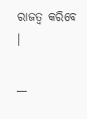ରାଜତ୍ବ କରିବେ ।

__